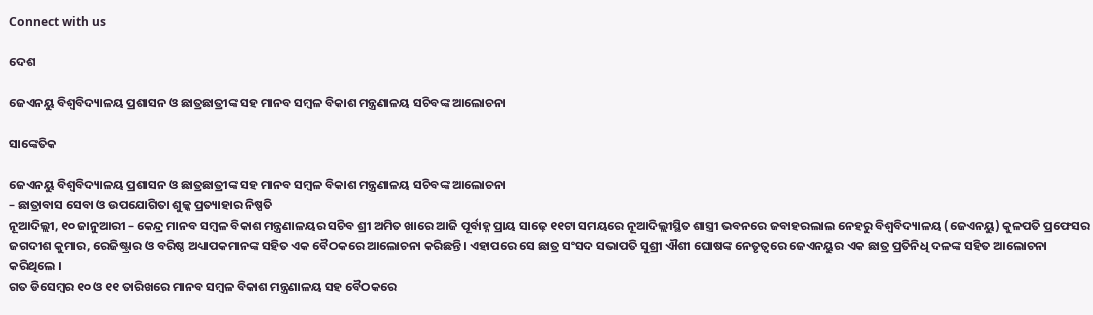Connect with us

ଦେଶ

ଜେଏନୟୁ ବିଶ୍ୱବିଦ୍ୟାଳୟ ପ୍ରଶାସନ ଓ ଛାତ୍ରଛାତ୍ରୀଙ୍କ ସହ ମାନବ ସମ୍ବଳ ବିକାଶ ମନ୍ତ୍ରଣାଳୟ ସଚିବଙ୍କ ଆଲୋଚନା

ସାଙ୍କେତିକ

ଜେଏନୟୁ ବିଶ୍ୱବିଦ୍ୟାଳୟ ପ୍ରଶାସନ ଓ ଛାତ୍ରଛାତ୍ରୀଙ୍କ ସହ ମାନବ ସମ୍ବଳ ବିକାଶ ମନ୍ତ୍ରଣାଳୟ ସଚିବଙ୍କ ଆଲୋଚନା
– ଛାତ୍ରାବାସ ସେବା ଓ ଉପଯୋଗିତା ଶୁଳ୍କ ପ୍ରତ୍ୟାହାର ନିଷ୍ପତି
ନୂଆଦିଲ୍ଲୀ, ୧୦ ଜାନୁଆରୀ – କେନ୍ଦ୍ର ମାନବ ସମ୍ବଳ ବିକାଶ ମନ୍ତ୍ରଣାଳୟର ସଚିବ ଶ୍ରୀ ଅମିତ ଖାରେ ଆଜି ପୂର୍ବାହ୍ନ ପ୍ରାୟ ସାଢ଼େ ୧୧ଟା ସମୟରେ ନୂଆଦିଲ୍ଲୀସ୍ଥିତ ଶାସ୍ତ୍ରୀ ଭବନରେ ଜବାହରଲାଲ ନେହରୁ ବିଶ୍ୱବିଦ୍ୟାଳୟ (ଜେଏନୟୁ) କୁଳପତି ପ୍ରଫେସର ଜଗଦୀଶ କୁମାର, ରେଜିଷ୍ଟ୍ରାର ଓ ବରିଷ୍ଠ ଅଧ୍ୟାପକମାନଙ୍କ ସହିତ ଏକ ବୈଠକରେ ଆଲୋଚନା କରିଛନ୍ତି । ଏହାପରେ ସେ ଛାତ୍ର ସଂସଦ ସଭାପତି ସୁଶ୍ରୀ ଐଶୀ ଘୋଷଙ୍କ ନେତୃତ୍ୱରେ ଜେଏନୟୁର ଏକ ଛାତ୍ର ପ୍ରତିନିଧି ଦଳଙ୍କ ସହିତ ଆଲୋଚନା କରିଥିଲେ ।
ଗତ ଡିସେମ୍ବର ୧୦ ଓ ୧୧ ତାରିଖରେ ମାନବ ସମ୍ବଳ ବିକାଶ ମନ୍ତ୍ରଣାଳୟ ସହ ବୈଠକରେ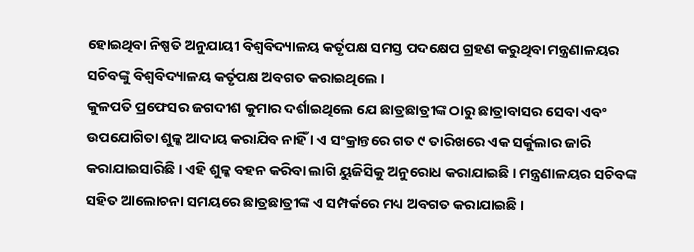ହୋଇଥିବା ନିଷ୍ପତି ଅନୁଯାୟୀ ବିଶ୍ୱବିଦ୍ୟାଳୟ କର୍ତୃପକ୍ଷ ସମସ୍ତ ପଦକ୍ଷେପ ଗ୍ରହଣ କରୁଥିବା ମନ୍ତ୍ରଣାଳୟର ସଚିବଙ୍କୁ ବିଶ୍ୱବିଦ୍ୟାଳୟ କର୍ତୃପକ୍ଷ ଅବଗତ କରାଇଥିଲେ ।
କୁଳପତି ପ୍ରଫେସର ଜଗଦୀଶ କୁମାର ଦର୍ଶାଇଥିଲେ ଯେ ଛାତ୍ରଛାତ୍ରୀଙ୍କ ଠାରୁ ଛାତ୍ରାବାସର ସେବା ଏବଂ ଉପଯୋଗିତା ଶୁଳ୍କ ଆଦାୟ କରାଯିବ ନାହିଁ । ଏ ସଂକ୍ରାନ୍ତରେ ଗତ ୯ ତାରିଖରେ ଏକ ସର୍କୁଲାର ଜାରି କରାଯାଇସାରିଛି । ଏହି ଶୁଳ୍କ ବହନ କରିବା ଲାଗି ୟୁଜିସିକୁ ଅନୁରୋଧ କରାଯାଇଛି । ମନ୍ତ୍ରଣାଳୟର ସଚିବଙ୍କ ସହିତ ଆଲୋଚନା ସମୟରେ ଛାତ୍ରଛାତ୍ରୀଙ୍କ ଏ ସମ୍ପର୍କରେ ମଧ୍ୟ ଅବଗତ କରାଯାଇଛି ।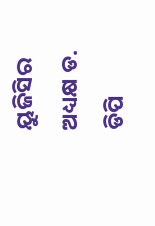ୟୁଜିସିର ଅଧ୍ୟକ୍ଷ ଡ. ଡିପି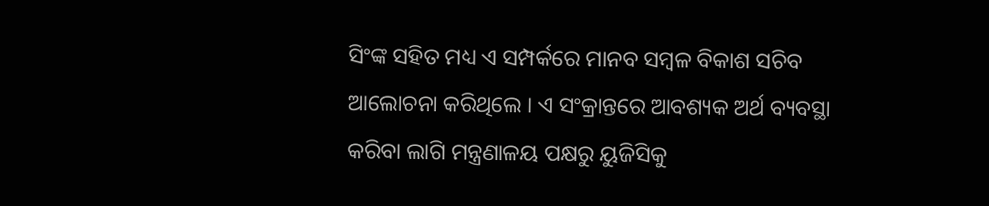ସିଂଙ୍କ ସହିତ ମଧ୍ୟ ଏ ସମ୍ପର୍କରେ ମାନବ ସମ୍ବଳ ବିକାଶ ସଚିବ ଆଲୋଚନା କରିଥିଲେ । ଏ ସଂକ୍ରାନ୍ତରେ ଆବଶ୍ୟକ ଅର୍ଥ ବ୍ୟବସ୍ଥା କରିବା ଲାଗି ମନ୍ତ୍ରଣାଳୟ ପକ୍ଷରୁ ୟୁଜିସିକୁ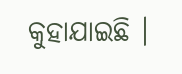କୁହାଯାଇଛି ।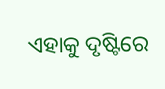ଏହାକୁ ଦୃଷ୍ଟିରେ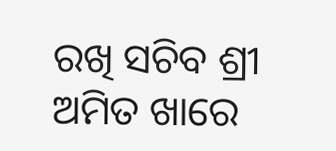ରଖି ସଚିବ ଶ୍ରୀ ଅମିତ ଖାରେ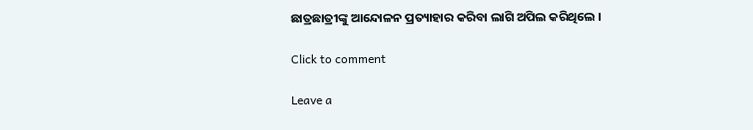ଛାତ୍ରଛାତ୍ରୀଙ୍କୁ ଆନ୍ଦୋଳନ ପ୍ରତ୍ୟାହାର କରିବା ଲାଗି ଅପିଲ କରିଥିଲେ ।

Click to comment

Leave a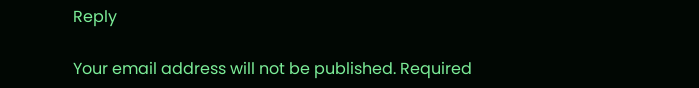Reply

Your email address will not be published. Required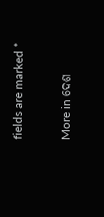fields are marked *

More in ଦେଶ